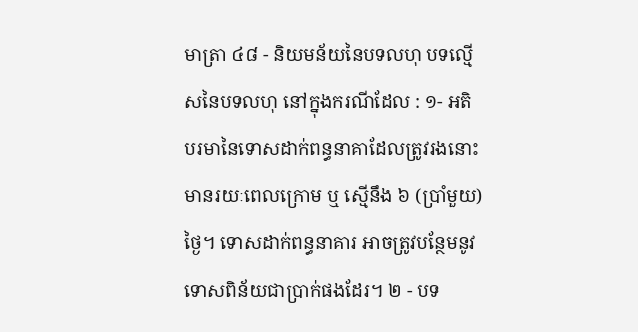មាត្រា ៤៨ - និយមន័យនៃបទលហុ បទល្មើសនៃបទលហុ នៅក្នុងករណីដែល : ១- អតិបរមានៃទោសដាក់ពន្ធនាគាដែលត្រូវរងនោះ មានរយៈពេលក្រោម ឬ ស្មើនឹង ៦ (ប្រាំមួយ) ថ្ងៃ។ ទោសដាក់ពន្ធនាគារ អាចត្រូវបន្ថែមនូវទោសពិន័យជាប្រាក់ផងដែរ។ ២ - បទ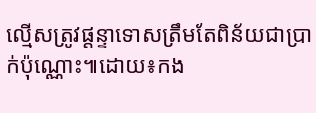ល្មើសត្រូវផ្តន្ទាទោសត្រឹមតែពិន័យជាប្រាក់ប៉ុណ្ណោះ៕ដោយ៖កង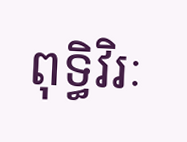ពុទ្ធិវិរៈ